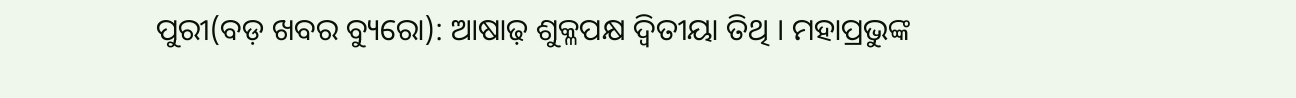ପୁରୀ(ବଡ଼ ଖବର ବ୍ୟୁରୋ): ଆଷାଢ଼ ଶୁକ୍ଳପକ୍ଷ ଦ୍ୱିତୀୟା ତିଥି । ମହାପ୍ରଭୁଙ୍କ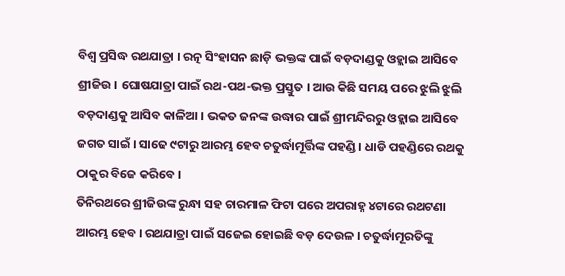ବିଶ୍ୱ ପ୍ରସିଦ୍ଧ ରଥଯାତ୍ରା । ରତ୍ନ ସିଂହାସନ ଛାଡ଼ି ଭକ୍ତଙ୍କ ପାଇଁ ବଡ଼ଦାଣ୍ଡକୁ ଓହ୍ଲାଇ ଆସିବେ ଶ୍ରୀଜିଉ । ଘୋଷଯାତ୍ରା ପାଇଁ ରଥ-ପଥ-ଭକ୍ତ ପ୍ରସ୍ତୁତ । ଆଉ କିଛି ସମୟ ପରେ ଝୁଲି ଝୁଲି ବଡ଼ଦାଣ୍ଡକୁ ଆସିବ କାଳିଆ । ଭକତ ଜନଙ୍କ ଉଦ୍ଧାର ପାଇଁ ଶ୍ରୀମନ୍ଦିରରୁ ଓହ୍ଲାଇ ଆସିବେ ଜଗତ ସାଇଁ । ସାଢେ ୯ଟାରୁ ଆରମ୍ଭ ହେବ ଚତୁର୍ଦ୍ଧାମୂର୍ତ୍ତିଙ୍କ ପହଣ୍ଡି । ଧାଡି ପହଣ୍ଡିରେ ରଥକୁ ଠାକୁର ବିଜେ କରିବେ ।
ତିନିରଥରେ ଶ୍ରୀଜିଉଙ୍କ ରୁନ୍ଧା ସହ ଚାରମାଳ ଫିଟା ପରେ ଅପରାହ୍ନ ୪ଟାରେ ରଥଟଣା ଆରମ୍ଭ ହେବ । ରଥଯାତ୍ରା ପାଇଁ ସଜେଇ ହୋଇଛି ବଡ଼ ଦେଉଳ । ଚତୁର୍ଦ୍ଧାମୂରତିଙ୍କୁ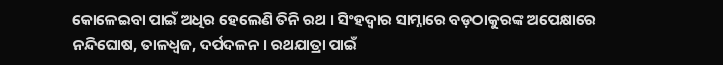କୋଳେଇବା ପାଇଁ ଅଧିର ହେଲେଣି ତିନି ରଥ । ସିଂହଦ୍ୱାର ସାମ୍ନାରେ ବଡ଼ଠାକୁରଙ୍କ ଅପେକ୍ଷାରେ ନନ୍ଦିଘୋଷ, ତାଳଧ୍ୱଜ, ଦର୍ପଦଳନ । ରଥଯାତ୍ରା ପାଇଁ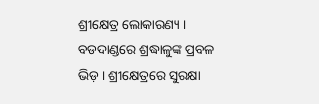ଶ୍ରୀକ୍ଷେତ୍ର ଲୋକାରଣ୍ୟ । ବଡଦାଣ୍ଡରେ ଶ୍ରଦ୍ଧାଳୁଙ୍କ ପ୍ରବଳ ଭିଡ଼ । ଶ୍ରୀକ୍ଷେତ୍ରରେ ସୁରକ୍ଷା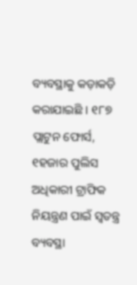ବ୍ୟବସ୍ଥାକୁ କଡ଼ାକଡ଼ି କରାଯାଇଛି । ୧୮୭ ପ୍ଲାଟୁନ ଫୋର୍ସ, ୧ହଜାର ପୁଲିସ ଅଧିକାରୀ ଟ୍ରାଫିକ ନିୟନ୍ତ୍ରଣ ପାଇଁ ସ୍ବତନ୍ତ୍ର ବ୍ୟବସ୍ଥା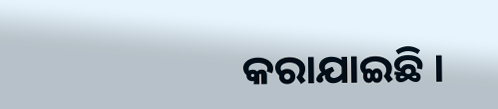କରାଯାଇଛି ।